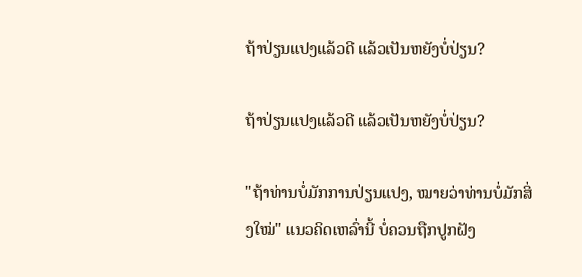ຖ້າປ່ຽນແປງແລ້ວດີ ແລ້ວເປັນຫຍັງບໍ່ປ່ຽນ?

ຖ້າປ່ຽນແປງແລ້ວດີ ແລ້ວເປັນຫຍັງບໍ່ປ່ຽນ?

"ຖ້າທ່ານບໍ່ມັກການປ່ຽນແປງ, ໝາຍວ່າທ່ານບໍ່ມັກສິ່ງໃໝ່" ແນວຄິດເຫລົ່ານີ້ ບໍ່ຄວນຖືກປູກຝັງ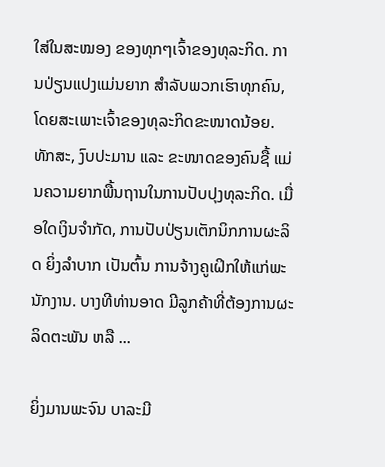ໃສ່ໃນສະໝອງ ຂອງທຸກໆເຈົ້າຂອງທຸລະກິດ. ການປ່ຽນແປງແມ່ນຍາກ ສຳລັບພວກເຮົາທຸກຄົນ, ໂດຍສະເພາະເຈົ້າຂອງທຸລະກິດຂະໜາດນ້ອຍ. ທັກສະ, ງົບປະມານ ແລະ ຂະໜາດຂອງຄົນຊື້ ແມ່ນຄວາມຍາກພື້ນຖານໃນການປັບປຸງທຸລະກິດ. ເມື່ອໃດເງິນຈຳກັດ, ການປັບປ່ຽນເຕັກນິກການຜະລິດ ຍິ່ງລຳບາກ ເປັນຕົ້ນ ການຈ້າງຄູເຝິກໃຫ້ແກ່ພະນັກງານ. ບາງທີທ່ານອາດ ມີລູກຄ້າທີ່ຕ້ອງການຜະລິດຕະພັນ ຫລື ...

ຍິ່ງມານພະຈົນ ບາລະມີ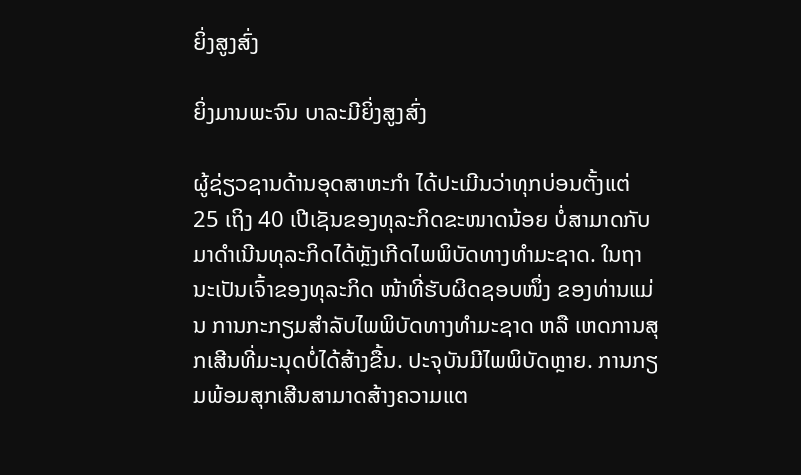ຍິ່ງສູງສົ່ງ

ຍິ່ງມານພະຈົນ ບາລະມີຍິ່ງສູງສົ່ງ

ຜູ້ຊ່ຽວຊານດ້ານອຸດສາຫະກຳ ໄດ້ປະເມີນວ່າທຸກບ່ອນຕັ້ງແຕ່ 25 ເຖິງ 40 ເປີເຊັນຂອງທຸລະກິດຂະໜາດນ້ອຍ ບໍ່ສາມາດກັບມາດຳເນີນທຸລະກິດໄດ້ຫຼັງເກີດໄພພິບັດທາງທຳມະຊາດ. ໃນຖານະເປັນເຈົ້າຂອງທຸລະກິດ ໜ້າທີ່ຮັບຜິດຊອບໜຶ່ງ ຂອງທ່ານແມ່ນ ການກະກຽມສຳລັບໄພພິບັດທາງທຳມະຊາດ ຫລື ເຫດການສຸກເສີນທີ່ມະນຸດບໍ່ໄດ້ສ້າງຂື້ນ. ປະຈຸບັນມີໄພພິບັດຫຼາຍ. ການກຽມພ້ອມສຸກເສີນສາມາດສ້າງຄວາມແຕ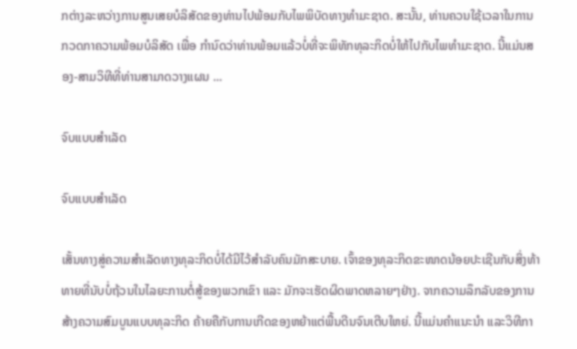ກຕ່າງລະຫວ່າງການສູນເສຍບໍລິສັດຂອງທ່ານໄປພ້ອມກັບໄພພິບັດທາງທຳມະຊາດ. ສະນັ້ນ, ທ່ານຄວນໃຊ້ເວລາໃນການ ກວດກາຄວາມພ້ອມບໍລິສັດ ເພື່ອ ກຳນົດວ່າທ່ານພ້ອມແລ້ວບໍ່ທີ່ຈະພິທັກທຸລະກິດບໍ່ໃຫ້ໄປກັບໄພທຳມະຊາດ. ນີ້ແມ່ນສອງ-ສາມວິທີທີ່ທ່ານສາມາດວາງແຜນ ...

ຈົບແບບສຳເລັດ

ຈົບແບບສຳເລັດ

ເສັ້ນທາງສູ່ຄວາມສຳເລັດທາງທຸລະກິດບໍ່ໄດ້ມີໄວ້ສຳລັບຄົນມັກສະບາຍ. ເຈົ້າຂອງທຸລະກິດຂະໜາດນ້ອຍປະເຊີນກັບສິ່ງທ້າທາຍທີ່ນັບບໍ່ຖ້ວນໃນໄລຍະການຕໍ່ສູ້ຂອງພວກເຂົາ ແລະ ມັກຈະເຮັດຜິດພາດຫລາຍໆຢ່າງ. ຈາກຄວາມລຶກລັບຂອງການສ້າງຄວາມສົມບູນແບບທຸລະກິດ ຄ້າຍຄືກັບການເກີດຂອງຫຍ້າແຕ່ພື້ນດີນຈົນເຕີບໃຫຍ່. ນີ້ແມ່ນຄຳແນະນຳ ແລະວິທີກາ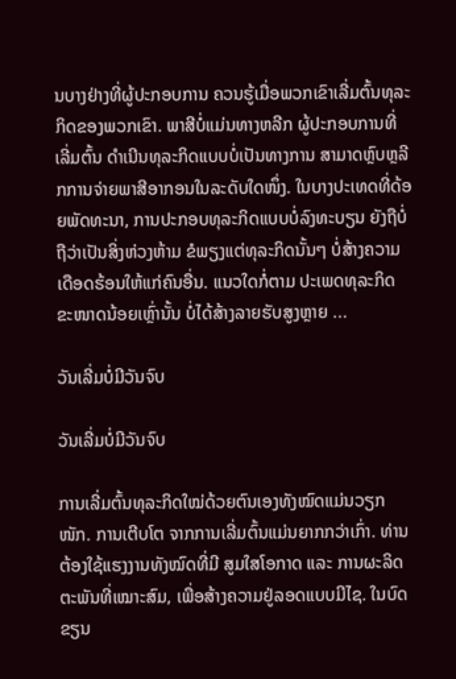ນບາງຢ່າງທີ່ຜູ້ປະກອບການ ຄວນຮູ້ເມື່ອພວກເຂົາເລີ່ມຕົ້ນທຸລະກິດຂອງພວກເຂົາ. ພາສີບໍ່ແມ່ນທາງຫລີກ ຜູ້ປະກອບການທີ່ເລີ່ມຕົ້ນ ດຳເນີນທຸລະກິດແບບບໍ່ເປັນທາງການ ສາມາດຫຼົບຫຼລີກການຈ່າຍພາສີອາກອນໃນລະດັບໃດໜຶ່ງ. ໃນບາງປະເທດທີ່ດ້ອຍພັດທະນາ, ການປະກອບທຸລະກິດແບບບໍ່ລົງທະບຽນ ຍັງຖືບໍ່ຖືວ່າເປັນສິ່ງຫ່ວງຫ້າມ ຂໍພຽງແຕ່ທຸລະກິດນັ້ນໆ ບໍ່ສ້າງຄວາມເດືອດຮ້ອນໃຫ້ແກ່ຄົນອື່ນ. ແນວໃດກໍ່ຕາມ ປະເພດທຸລະກິດ ຂະໜາດນ້ອຍເຫຼົ່ານັ້ນ ບໍ່ໄດ້ສ້າງລາຍຮັບສູງຫຼາຍ ...

ວັນເລີ່ມບໍ່ມີວັນຈົບ

ວັນເລີ່ມບໍ່ມີວັນຈົບ

ການເລີ່ມຕົ້ນທຸລະກິດໃໝ່ດ້ວຍຕົນເອງທັງໝົດແມ່ນວຽກໜັກ. ການເຕີບໂຕ ຈາກການເລີ່ມຕົ້ນແມ່ນຍາກກວ່າເກົ່າ. ທ່ານຕ້ອງໃຊ້ແຮງງານທັງໝົດທີ່ມີ ສູມໃສໂອກາດ ແລະ ການຜະລິດຕະພັນທີ່ເໝາະສົມ, ເພື່ອສ້າງຄວາມຢູ່ລອດແບບມີໄຊ. ໃນບົດຂຽນ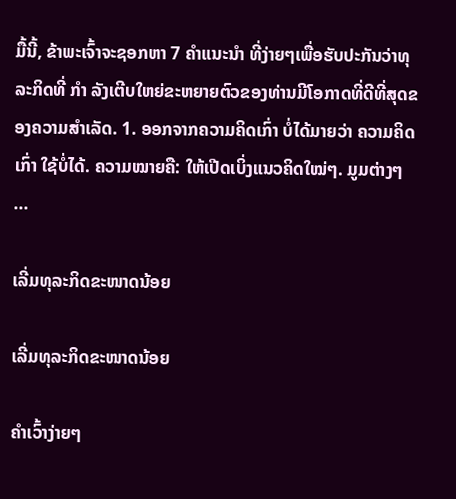ມື້ນີ້, ຂ້າພະເຈົ້າຈະຊອກຫາ 7 ຄຳແນະນຳ ທີ່ງ່າຍໆເພື່ອຮັບປະກັນວ່າທຸລະກິດທີ່ ກຳ ລັງເຕີບໃຫຍ່ຂະຫຍາຍຕົວຂອງທ່ານມີໂອກາດທີ່ດີທີ່ສຸດຂອງຄວາມສຳເລັດ. 1. ອອກຈາກຄວາມຄິດເກົ່າ ບໍ່ໄດ້ມາຍວ່າ ຄວາມຄິດເກົ່າ ໃຊ້ບໍ່ໄດ້. ຄວາມໝາຍຄື: ໃຫ້ເປີດເບິ່ງແນວຄິດໃໝ່ໆ. ມູມຕ່າງໆ ...

ເລີ່ມທຸລະກິດຂະໜາດນ້ອຍ

ເລີ່ມທຸລະກິດຂະໜາດນ້ອຍ

ຄຳເວົ້າງ່າຍໆ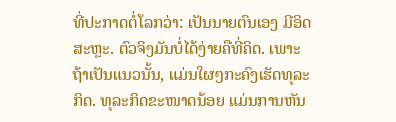ທີ່ປະກາດຕໍ່ໂລກວ່າ: ເປັນນາຍຕົນເອງ ມີອິດສະຫຼະ. ຕົວຈິງມັນບໍ່ໄດ້ງ່າຍຄືທີ່ຄິດ. ເພາະຖ້າເປັນແນວນັ້ນ, ແມ່ນໃຜໆກະຄົງເຮັດທຸລະກິດ. ທຸລະກິດຂະໜາດນ້ອຍ ແມ່ນການຫັນ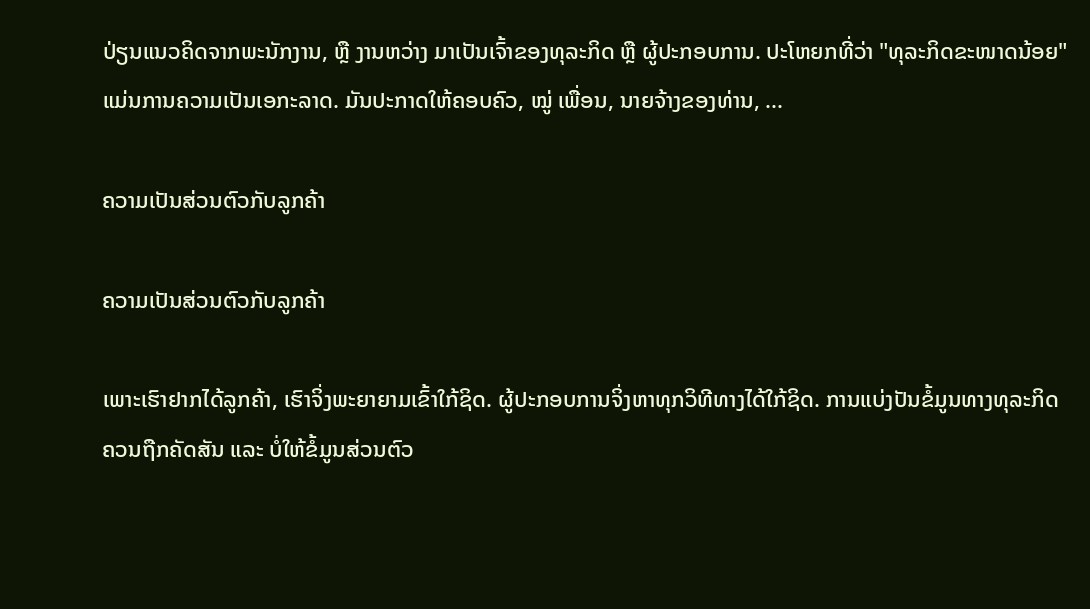ປ່ຽນແນວຄິດຈາກພະນັກງານ, ຫຼື ງານຫວ່າງ ມາເປັນເຈົ້າຂອງທຸລະກິດ ຫຼື ຜູ້ປະກອບການ. ປະໂຫຍກທີ່ວ່າ "ທຸລະກິດຂະໜາດນ້ອຍ" ແມ່ນການຄວາມເປັນເອກະລາດ. ມັນປະກາດໃຫ້ຄອບຄົວ, ໝູ່ ເພື່ອນ, ນາຍຈ້າງຂອງທ່ານ, ...

ຄວາມເປັນສ່ວນຕົວກັບລູກຄ້າ

ຄວາມເປັນສ່ວນຕົວກັບລູກຄ້າ

ເພາະເຮົາຢາກໄດ້ລູກຄ້າ, ເຮົາຈິ່ງພະຍາຍາມເຂົ້າໃກ້ຊິດ. ຜູ້ປະກອບການຈິ່ງຫາທຸກວິທີທາງໄດ້ໃກ້ຊິດ. ການແບ່ງປັນຂໍ້ມູນທາງທຸລະກິດຄວນຖືກຄັດສັນ ແລະ ບໍ່ໃຫ້ຂໍ້ມູນສ່ວນຕົວ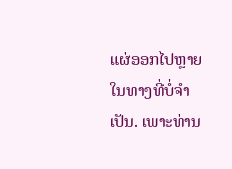ແຜ່ອອກໄປຫຼາຍໃນທາງທີ່ບໍ່ຈຳເປັນ. ເພາະທ່ານ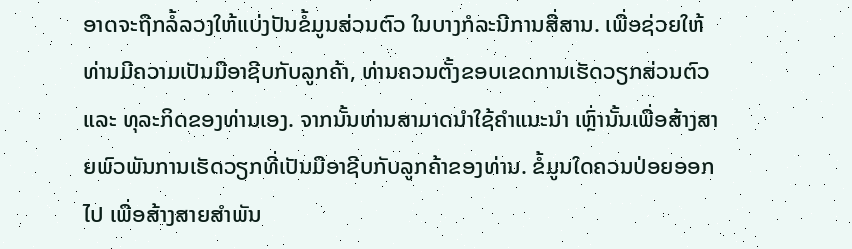ອາດຈະຖືກລໍ້ລວງໃຫ້ແບ່ງປັນຂໍ້ມູນສ່ວນຕົວ ໃນບາງກໍລະນີການສື່ສານ. ເພື່ອຊ່ວຍໃຫ້ທ່ານມີຄວາມເປັນມືອາຊີບກັບລູກຄ້າ, ທ່ານຄວນຕັ້ງຂອບເຂດການເຮັດວຽກສ່ວນຕົວ ແລະ ທຸລະກິດຂອງທ່ານເອງ. ຈາກນັ້ນທ່ານສາມາດນຳໃຊ້ຄຳແນະນຳ ເຫຼົ່ານັ້ນເພື່ອສ້າງສາຍພົວພັນການເຮັດວຽກທີ່ເປັນມືອາຊີບກັບລູກຄ້າຂອງທ່ານ. ຂໍ້ມູນໃດຄວນປ່ອຍອອກໄປ ເພື່ອສ້າງສາຍສຳພັນ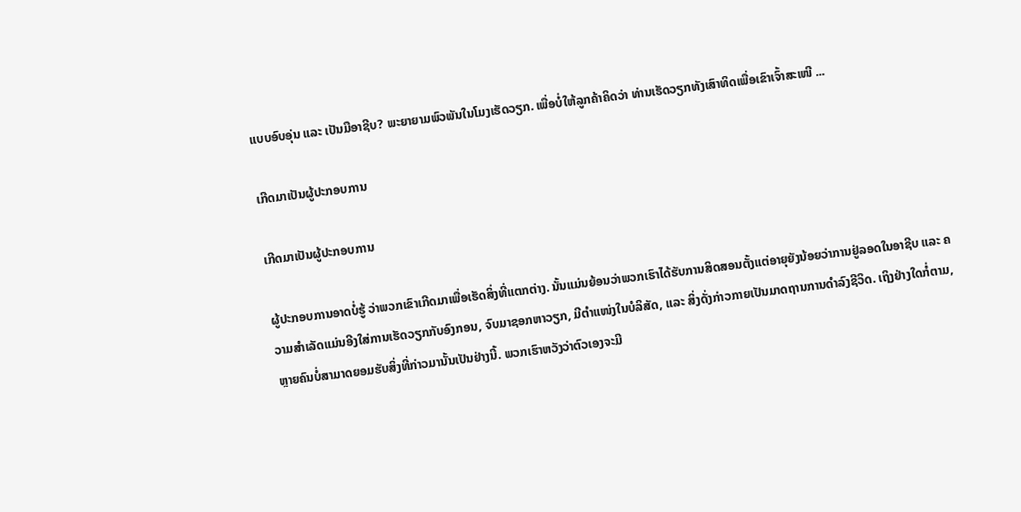ແບບອົບອຸ່ນ ແລະ ເປັນມືອາຊີບ? ພະຍາຍາມພົວພັນໃນໂມງເຮັດວຽກ. ເພື່ອບໍ່ໃຫ້ລູກຄ້າຄິດວ່າ ທ່ານເຮັດວຽກທັງເສົາທິດເພື່ອເຂົາເຈົ້າສະເໜີ ...

ເກີດມາເປັນຜູ້ປະກອບການ

ເກີດມາເປັນຜູ້ປະກອບການ

ຜູ້ປະກອບການອາດບໍ່ຮູ້ ວ່າພວກເຂົາເກີດມາເພື່ອເຮັດສິ່ງທີ່ແຕກຕ່າງ. ນັ້ນແມ່ນຍ້ອນວ່າພວກເຮົາໄດ້ຮັບການສິດສອນຕັ້ງແຕ່ອາຍຸຍັງນ້ອຍວ່າການຢູ່ລອດໃນອາຊີບ ແລະ ຄວາມສຳເລັດແມ່ນອີງໃສ່ການເຮັດວຽກກັບອົງກອນ, ຈົບມາຊອກຫາວຽກ, ມີຕຳແໜ່ງໃນບໍລິສັດ, ແລະ ສິ່ງດັ່ງກ່າວກາຍເປັນມາດຖານການດຳລົງຊີວິດ. ເຖິງຢ່າງໃດກໍ່ຕາມ, ຫຼາຍຄົນບໍ່ສາມາດຍອມຮັບສິ່ງທີ່ກ່າວມານັ້ນເປັນຢ່າງນີ້. ພວກເຮົາຫວັງວ່າຕົວເອງຈະມີ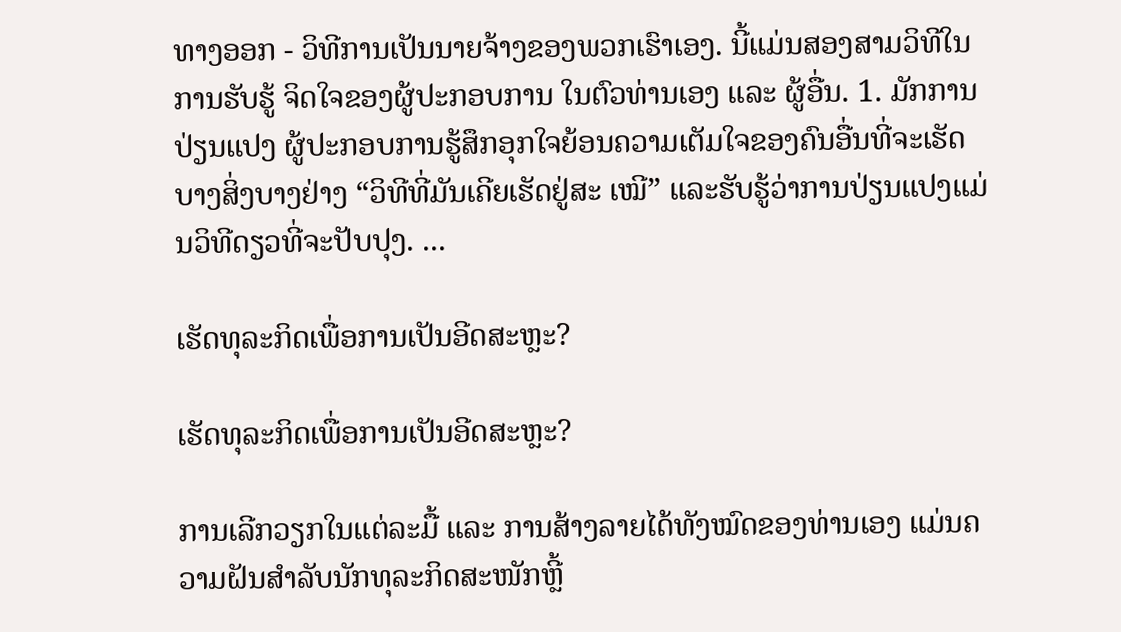ທາງອອກ - ວິທີການເປັນນາຍຈ້າງຂອງພວກເຮົາເອງ. ນີ້ແມ່ນສອງສາມວິທີໃນການຮັບຮູ້ ຈິດໃຈຂອງຜູ້ປະກອບການ ໃນຕົວທ່ານເອງ ແລະ ຜູ້ອື່ນ. 1. ມັກການປ່ຽນແປງ ຜູ້ປະກອບການຮູ້ສຶກອຸກໃຈຍ້ອນຄວາມເຕັມໃຈຂອງຄົນອື່ນທີ່ຈະເຮັດບາງສິ່ງບາງຢ່າງ “ວິທີທີ່ມັນເຄີຍເຮັດຢູ່ສະ ເໝີ” ແລະຮັບຮູ້ວ່າການປ່ຽນແປງແມ່ນວິທີດຽວທີ່ຈະປັບປຸງ. ...

ເຮັດທຸລະກິດເພື່ອການເປັນອີດສະຫຼະ?

ເຮັດທຸລະກິດເພື່ອການເປັນອີດສະຫຼະ?

ການເລີກວຽກໃນແຕ່ລະມື້ ແລະ ການສ້າງລາຍໄດ້ທັງໝົດຂອງທ່ານເອງ ແມ່ນຄວາມຝັນສຳລັບນັກທຸລະກິດສະໜັກຫຼີ້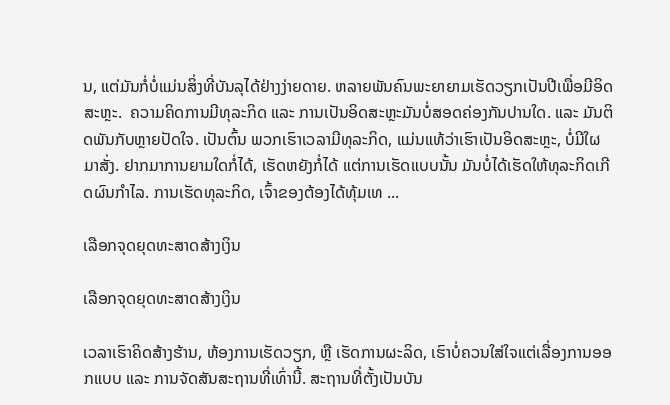ນ, ແຕ່ມັນກໍ່ບໍ່ແມ່ນສິ່ງທີ່ບັນລຸໄດ້ຢ່າງງ່າຍດາຍ. ຫລາຍພັນຄົນພະຍາຍາມເຮັດວຽກເປັນປີເພື່ອມີອິດສະຫຼະ.  ຄວາມຄິດການມີທຸລະກິດ ແລະ ການເປັນອິດສະຫຼະມັນບໍ່ສອດຄ່ອງກັນປານໃດ. ແລະ ມັນຕິດພັນກັບຫຼາຍປັດໃຈ. ເປັນຕົ້ນ ພວກເຮົາເວລາມີທຸລະກິດ, ແມ່ນແທ້ວ່າເຮົາເປັນອິດສະຫຼະ, ບໍ່ມີໃຜມາສັ່ງ. ຢາກມາການຍາມໃດກໍ່ໄດ້, ເຮັດຫຍັງກໍ່ໄດ້ ແຕ່ການເຮັດແບບນັ້ນ ມັນບໍ່ໄດ້ເຮັດໃຫ້ທຸລະກິດເກີດຜົນກຳໄລ. ການເຮັດທຸລະກິດ, ເຈົ້າຂອງຕ້ອງໄດ້ທຸ້ມເທ ...

ເລືອກຈຸດຍຸດທະສາດສ້າງເງິນ

ເລືອກຈຸດຍຸດທະສາດສ້າງເງິນ

ເວລາເຮົາຄິດສ້າງຮ້ານ, ຫ້ອງການເຮັດວຽກ, ຫຼື ເຮັດການຜະລິດ, ເຮົາບໍ່ຄວນໃສ່ໃຈແຕ່ເລື່ອງການອອກແບບ ແລະ ການຈັດສັນສະຖານທີ່ເທົ່ານີ້. ສະຖານທີ່ຕັ້ງເປັນບັນ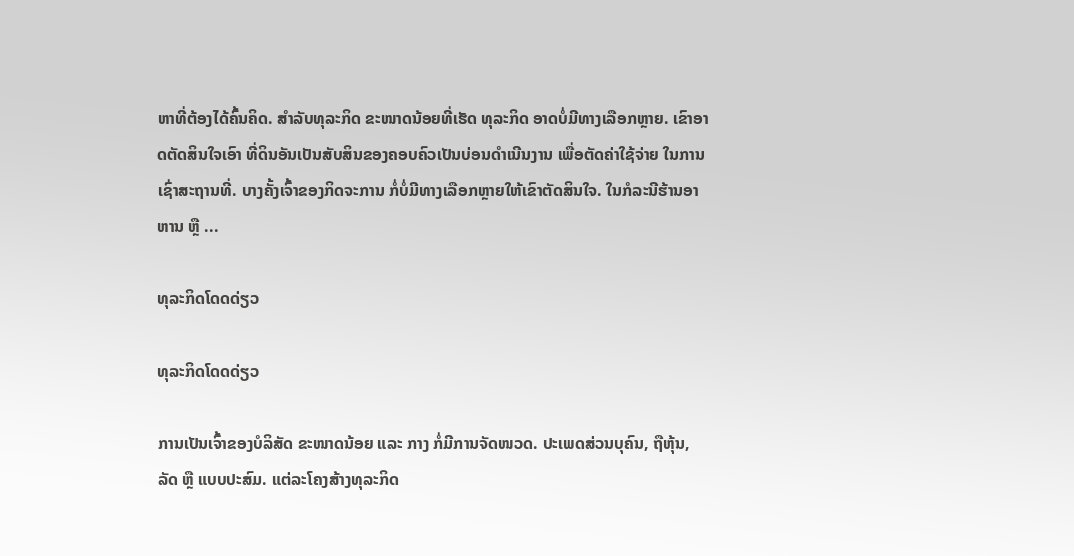ຫາທີ່ຕ້ອງໄດ້ຄົ້ນຄິດ. ສຳລັບທຸລະກິດ ຂະໜາດນ້ອຍທີ່ເຮັດ ທຸລະກິດ ອາດບໍ່ມີທາງເລືອກຫຼາຍ. ເຂົາອາດຕັດສິນໃຈເອົາ ທີ່ດິນອັນເປັນສັບສິນຂອງຄອບຄົວເປັນບ່ອນດຳເນີນງານ ເພື່ອຕັດຄ່າໃຊ້ຈ່າຍ ໃນການເຊົ່າສະຖານທີ່. ບາງຄັ້ງເຈົ້າຂອງກິດຈະການ ກໍ່ບໍ່ມີທາງເລືອກຫຼາຍໃຫ້ເຂົາຕັດສິນໃຈ. ໃນກໍລະນີຮ້ານອາຫານ ຫຼື ...

ທຸລະກິດໂດດດ່ຽວ

ທຸລະກິດໂດດດ່ຽວ

ການເປັນເຈົ້າຂອງບໍລິສັດ ຂະໜາດນ້ອຍ ແລະ ກາງ ກໍ່ມີການຈັດໜວດ. ປະເພດສ່ວນບຸຄົນ, ຖືຫຸ້ນ, ລັດ ຫຼື ແບບປະສົມ. ແຕ່ລະໂຄງສ້າງທຸລະກິດ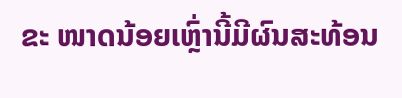ຂະ ໜາດນ້ອຍເຫຼົ່ານີ້ມີຜົນສະທ້ອນ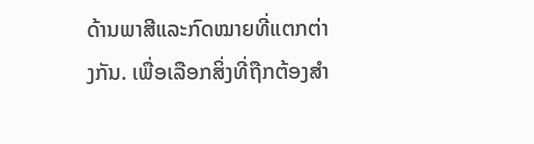ດ້ານພາສີແລະກົດໝາຍທີ່ແຕກຕ່າງກັນ. ເພື່ອເລືອກສິ່ງທີ່ຖືກຕ້ອງສຳ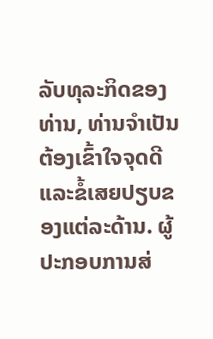ລັບທຸລະກິດຂອງທ່ານ, ທ່ານຈຳເປັນຕ້ອງເຂົ້າໃຈຈຸດດີແລະຂໍ້ເສຍປຽບຂອງແຕ່ລະດ້ານ. ຜູ້ປະກອບການສ່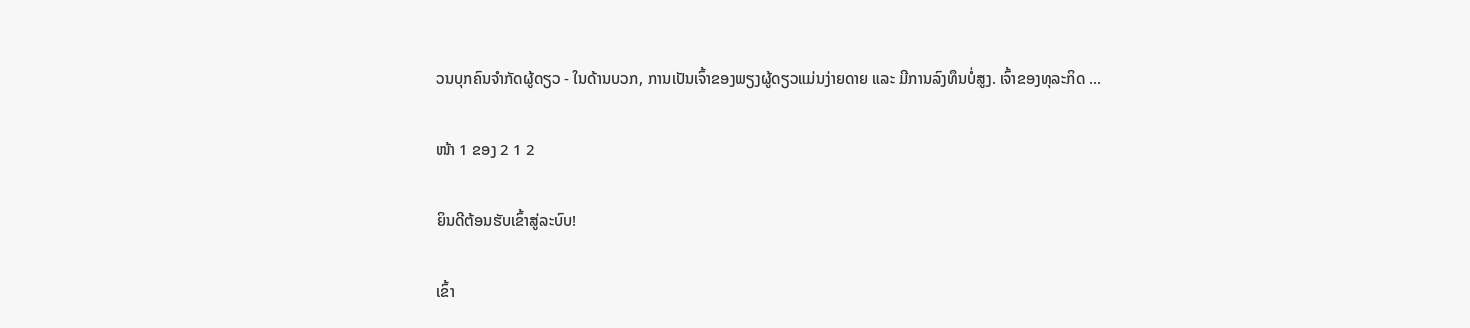ວນບຸກຄົນຈຳກັດຜູ້ດຽວ - ໃນດ້ານບວກ, ການເປັນເຈົ້າຂອງພຽງຜູ້ດຽວແມ່ນງ່າຍດາຍ ແລະ ມີການລົງທຶນບໍ່ສູງ. ເຈົ້າຂອງທຸລະກິດ ...

ໜ້າ 1 ຂອງ 2 1 2

ຍິນດີຕ້ອນຮັບເຂົ້າສູ່ລະບົບ!

ເຂົ້າ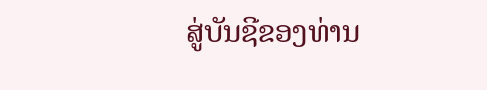ສູ່ບັນຊີຂອງທ່ານ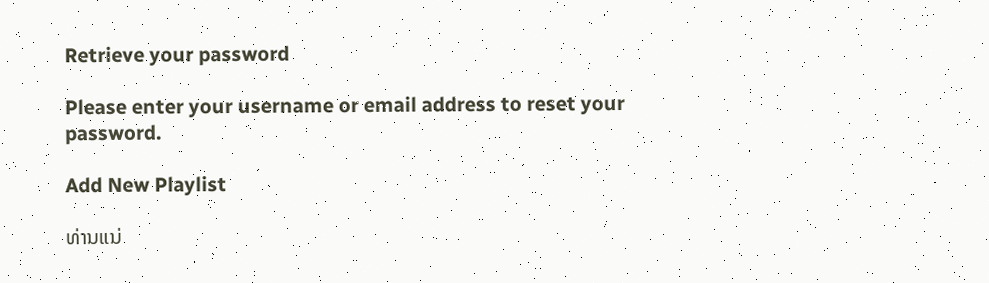Retrieve your password

Please enter your username or email address to reset your password.

Add New Playlist

ທ່ານແນ່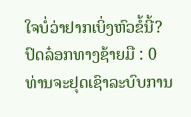ໃຈບໍ່ວ່າຢາກເບິ່ງຫົວຂໍ້ນີ້?
ປົດລ໋ອກທາງຊ້າຍມື : 0
ທ່ານຈະຢຸດເຊົາລະບົບການ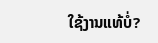ໃຊ້ງານແທ້ບໍ່?